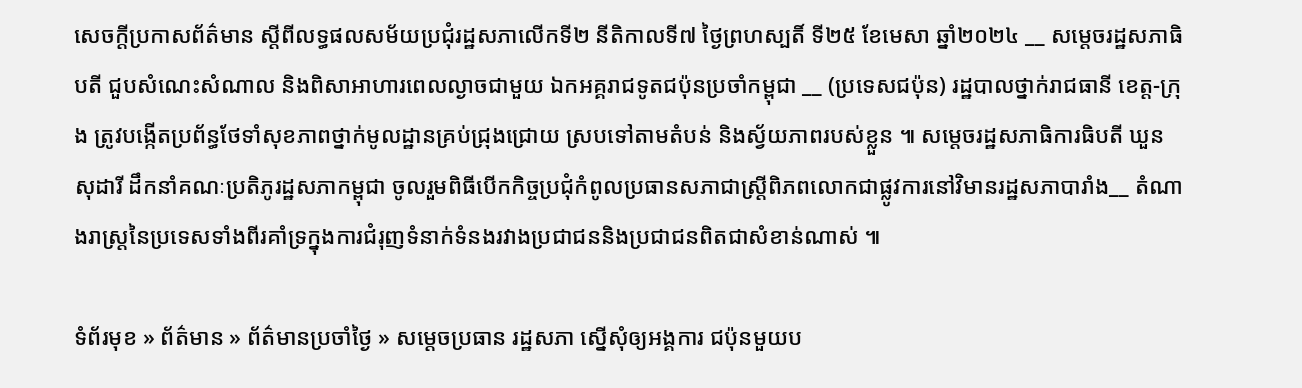សេចក្តីប្រកាសព័ត៌មាន ស្តីពីលទ្ធផលសម័យប្រជុំរដ្ឋសភាលើកទី២ នីតិកាលទី៧ ថ្ងៃព្រហស្បតិ៍ ទី២៥ ខែមេសា ឆ្នាំ២០២៤ __ សម្តេចរដ្ឋសភាធិបតី ជួបសំណេះសំណាល និងពិសាអាហារពេលល្ងាចជាមួយ ឯកអគ្គរាជទូតជប៉ុនប្រចាំកម្ពុជា __ (ប្រទេសជប៉ុន) រដ្ឋបាលថ្នាក់រាជធានី ខេត្ត-ក្រុង ត្រូវបង្កើតប្រព័ន្ធថែទាំសុខភាពថ្នាក់មូលដ្ឋានគ្រប់ជ្រុងជ្រោយ ស្របទៅតាមតំបន់ និងស្វ័យភាពរបស់ខ្លួន ៕ សម្តេចរដ្ឋសភាធិការធិបតី ឃួន សុដារី ដឹកនាំគណៈប្រតិភូរដ្ឋសភាកម្ពុជា ចូលរួមពិធីបើកកិច្ចប្រជុំកំពូលប្រធានសភាជាស្រ្តីពិភពលោកជាផ្លូវការនៅវិមានរដ្ឋសភាបារាំង__ តំណាងរាស្រ្តនៃប្រទេសទាំងពីរគាំទ្រក្នុងការជំរុញទំនាក់ទំនងរវាងប្រជាជននិងប្រជាជនពិតជាសំខាន់ណាស់ ៕

ទំព័រមុខ » ព័ត៌មាន » ព័ត៌មានប្រចាំថ្ងៃ » សម្តេចប្រធាន រដ្ឋសភា ស្នើសុំឲ្យអង្គការ ជប៉ុនមួយប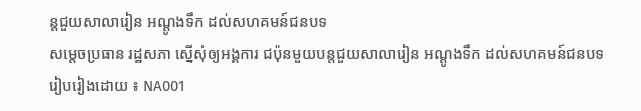ន្តជួយសាលារៀន អណ្តូងទឹក ដល់សហគមន៍ជនបទ
សម្តេចប្រធាន រដ្ឋសភា ស្នើសុំឲ្យអង្គការ ជប៉ុនមួយបន្តជួយសាលារៀន អណ្តូងទឹក ដល់សហគមន៍ជនបទ
រៀបរៀងដោយ ៖ NA001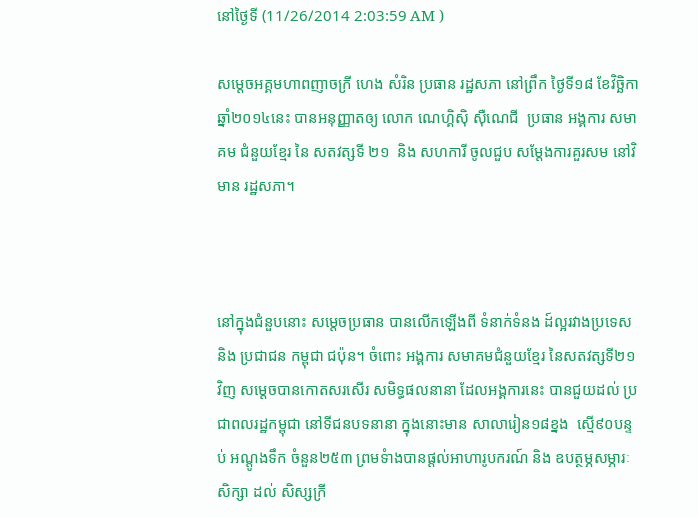នៅថ្ងៃទី (11/26/2014 2:03:59 AM )

សម្តេចអគ្គមហាពញាចក្រី ហេង សំរិន ប្រធាន រដ្ឋសភា នៅព្រឹក ថ្ងៃទី១៨ ខែវិច្ឆិកា ឆ្នាំ២០១៤នេះ បានអនុញ្ញាតឲ្យ លោក ណេហ្គិស៊ិ ស៊ឺណេជី  ប្រធាន អង្គការ សមាគម ជំនួយខ្មែរ នៃ សតវត្សទី ២១  និង សហការី ចូលជួប សម្តែងការគួរសម នៅវិមាន រដ្ឋសភា។



នៅក្នុងជំនួបនោះ សម្តេចប្រធាន បានលើកឡើងពី ទំនាក់ទំនង ដ៍ល្អរវាងប្រទេសនិង ប្រជាជន កម្ពុជា ជប៉ុន។ ចំពោះ អង្គការ សមាគមជំនួយខ្មែរ នៃសតវត្សទី២១វិញ សម្តេចបានកោតសរសើរ សមិទ្ធផលនានា ដែលអង្គការនេះ បានជួយដល់ ប្រជាពលរដ្ឋកម្ពុជា នៅទីជនបទនានា ក្នុងនោះមាន សាលារៀន១៨ខ្នង  ស្មើ៩០បន្ទប់ អណ្តូងទឹក ចំនួន២៥៣ ព្រមទំាងបានផ្តល់អាហារូបករណ៍ និង ឧបត្ថម្ភសម្ភារៈសិក្សា ដល់ សិស្សក្រី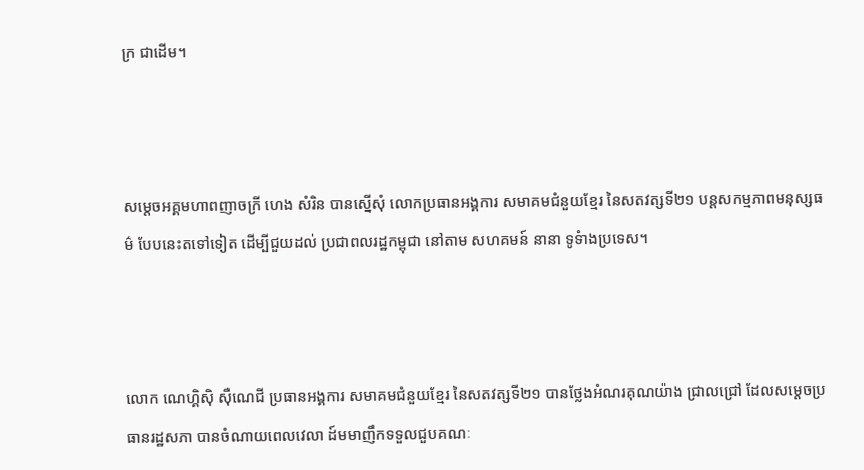ក្រ ជាដើម។



សម្តេចអគ្គមហាពញាចក្រី ហេង សំរិន បានស្នើសុំ លោកប្រធានអង្គការ សមាគមជំនួយខ្មែរ នៃសតវត្សទី២១ បន្តសកម្មភាពមនុស្សធម៌ បែបនេះតទៅទៀត ដើម្បីជួយដល់ ប្រជាពលរដ្ឋកម្ពុជា នៅតាម សហគមន៍ នានា ទូទំាងប្រទេស។



លោក ណេហ្គិស៊ិ ស៊ឺណេជី ប្រធានអង្គការ សមាគមជំនួយខ្មែរ នៃសតវត្សទី២១ បានថ្លែងអំណរគុណយ៉ាង ជ្រាលជ្រៅ ដែលសម្តេចប្រធានរដ្ឋសភា បានចំណាយពេលវេលា ដ៍មមាញឹកទទួលជួបគណៈ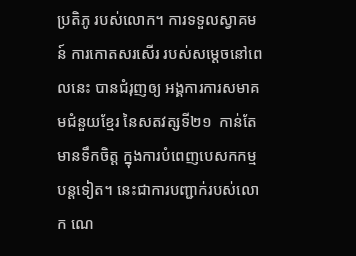ប្រតិភូ របស់លោក។ ការទទួលស្វាគមន៍ ការកោតសរសើរ របស់សម្តេចនៅពេលនេះ បានជំរុញឲ្យ អង្គការការសមាគមជំនួយខ្មែរ នៃសតវត្សទី២១  កាន់តែមានទឹកចិត្ត ក្នុងការបំពេញបេសកកម្ម បន្តទៀត។ នេះជាការបញ្ជាក់របស់លោក ណេ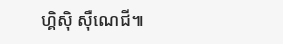ហ្គិស៊ិ ស៊ឺណេជី៕